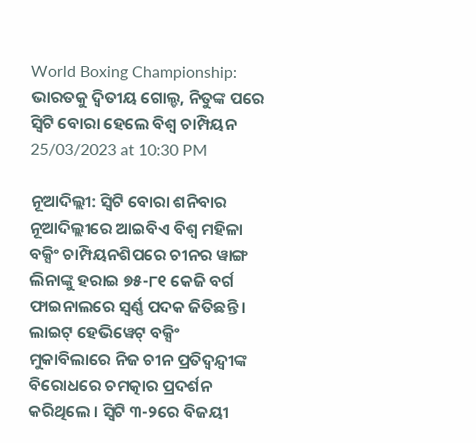World Boxing Championship: ଭାରତକୁ ଦ୍ୱିତୀୟ ଗୋଲ୍ଡ, ନିତୁଙ୍କ ପରେ ସ୍ୱିଟି ବୋରା ହେଲେ ବିଶ୍ୱ ଚାମ୍ପିୟନ
25/03/2023 at 10:30 PM

ନୂଆଦିଲ୍ଲୀ: ସ୍ୱିଟି ବୋରା ଶନିବାର ନୂଆଦିଲ୍ଲୀରେ ଆଇବିଏ ବିଶ୍ୱ ମହିଳା ବକ୍ସିଂ ଚାମ୍ପିୟନଶିପରେ ଚୀନର ୱାଙ୍ଗ ଲିନାଙ୍କୁ ହରାଇ ୭୫-୮୧ କେଜି ବର୍ଗ ଫାଇନାଲରେ ସ୍ୱର୍ଣ୍ଣ ପଦକ ଜିତିଛନ୍ତି । ଲାଇଟ୍ ହେଭିୱେଟ୍ ବକ୍ସିଂ ମୁକାବିଲାରେ ନିଜ ଚୀନ ପ୍ରତିଦ୍ୱନ୍ଦ୍ୱୀଙ୍କ ବିରୋଧରେ ଚମତ୍କାର ପ୍ରଦର୍ଶନ କରିଥିଲେ । ସ୍ୱିଟି ୩-୨ରେ ବିଜୟୀ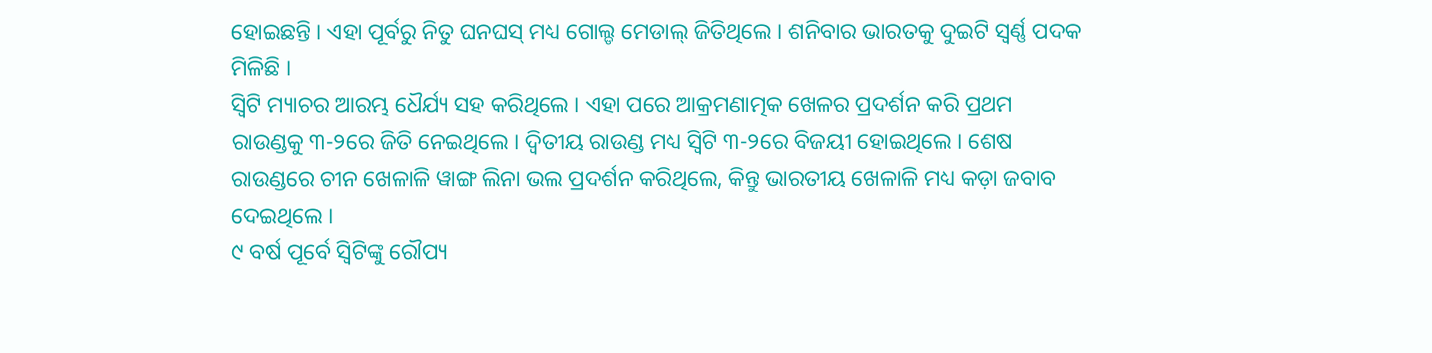ହୋଇଛନ୍ତି । ଏହା ପୂର୍ବରୁ ନିତୁ ଘନଘସ୍ ମଧ୍ୟ ଗୋଲ୍ଡ ମେଡାଲ୍ ଜିତିଥିଲେ । ଶନିବାର ଭାରତକୁ ଦୁଇଟି ସ୍ୱର୍ଣ୍ଣ ପଦକ ମିଳିଛି ।
ସ୍ୱିଟି ମ୍ୟାଚର ଆରମ୍ଭ ଧୈର୍ଯ୍ୟ ସହ କରିଥିଲେ । ଏହା ପରେ ଆକ୍ରମଣାତ୍ମକ ଖେଳର ପ୍ରଦର୍ଶନ କରି ପ୍ରଥମ ରାଉଣ୍ଡକୁ ୩-୨ରେ ଜିତି ନେଇଥିଲେ । ଦ୍ୱିତୀୟ ରାଉଣ୍ଡ ମଧ୍ୟ ସ୍ୱିଟି ୩-୨ରେ ବିଜୟୀ ହୋଇଥିଲେ । ଶେଷ ରାଉଣ୍ଡରେ ଚୀନ ଖେଳାଳି ୱାଙ୍ଗ ଲିନା ଭଲ ପ୍ରଦର୍ଶନ କରିଥିଲେ, କିନ୍ତୁ ଭାରତୀୟ ଖେଳାଳି ମଧ୍ୟ କଡ଼ା ଜବାବ ଦେଇଥିଲେ ।
୯ ବର୍ଷ ପୂର୍ବେ ସ୍ୱିଟିଙ୍କୁ ରୌପ୍ୟ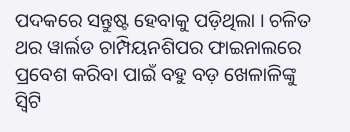ପଦକରେ ସନ୍ତୁଷ୍ଟ ହେବାକୁ ପଡ଼ିଥିଲା । ଚଳିତ ଥର ୱାର୍ଲଡ ଚାମ୍ପିୟନଶିପର ଫାଇନାଲରେ ପ୍ରବେଶ କରିବା ପାଇଁ ବହୁ ବଡ଼ ଖେଳାଳିଙ୍କୁ ସ୍ୱିଟି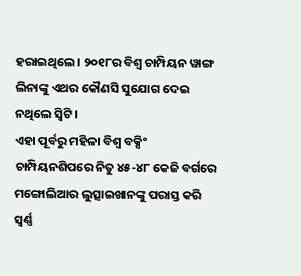ହରାଇଥିଲେ । ୨୦୧୮ର ବିଶ୍ୱ ଚାମ୍ପିୟନ ୱାଙ୍ଗ ଲିନାଙ୍କୁ ଏଥର କୌଣସି ସୁଯୋଗ ଦେଇ ନଥିଲେ ସ୍ୱିଟି ।
ଏହା ପୂର୍ବରୁ ମହିଳା ବିଶ୍ୱ ବକ୍ସିଂ ଚାମ୍ପିୟନଶିପରେ ନିତୁ ୪୫-୪୮ କେଜି ବର୍ଗରେ ମଙ୍ଗୋଲିଆର ଲୁତ୍ସାଇଖାନଙ୍କୁ ପରାସ୍ତ କରି ସ୍ୱର୍ଣ୍ଣ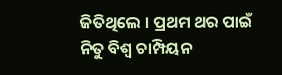ଜିତିଥିଲେ । ପ୍ରଥମ ଥର ପାଇଁ ନିତୁ ବିଶ୍ୱ ଚାମ୍ପିୟନ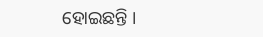ହୋଇଛନ୍ତି ।